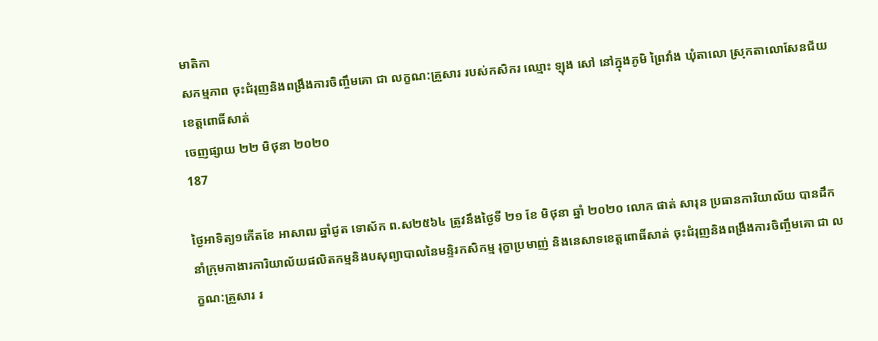មាតិកា
សកម្មភាព ចុះជំរុញនិងពង្រឹងការចិញ្ចឹមគោ ជា លក្ខណ:គ្រួសារ របស់កសិករ ឈ្មោះ ឡុង សៅ នៅក្នុងភូមិ ព្រៃវាំង ឃុំតាលោ ស្រុកតាលោសែនជ័យ ខេត្តពោធិ៍សាត់
ចេញផ្សាយ ២២ មិថុនា ២០២០
187

ថ្ងៃអាទិត្យ១កើតខែ អាសាឍ ឆ្នាំជូត ទោស័ក ព.ស២៥៦៤ ត្រូវនឹងថ្ងៃទី ២១ ខែ មិថុនា ឆ្នាំ ២០២០ លោក ផាត់ សារុន ប្រធានការិយាល័យ បានដឹកនាំក្រុមកាងារការិយាល័យផលិតកម្មនិងបសុព្យាបាលនៃមន្ទិរកសិកម្ម រុក្ខាប្រមាញ់ និងនេសាទខេត្តពោធិ៍សាត់ ចុះជំរុញនិងពង្រឹងការចិញ្ចឹមគោ ជា លក្ខណ:គ្រួសារ រ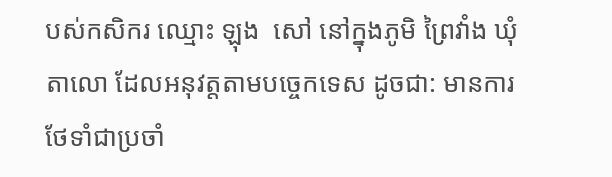បស់កសិករ ឈ្មោះ ឡុង  សៅ នៅក្នុងភូមិ ព្រៃវាំង ឃុំតាលោ ដែលអនុវត្តតាមបច្ចេកទេស ដូចជា: មានការថែទាំជាប្រចាំ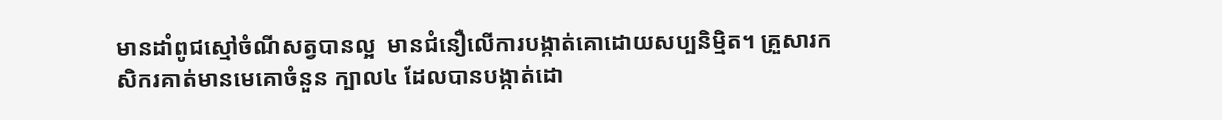មានដាំពូជស្មៅចំណីសត្វបានល្អ  មានជំនឿលើការបង្កាត់គោដោយសប្បនិម្មិត។ គ្រួសារកសិករគាត់មានមេគោចំនួន ក្បាល៤ ដែលបានបង្កាត់ដោ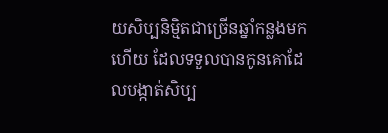យសិប្បនិម្មិតជាច្រើនឆ្នាំកន្លងមកហើយ ដែលទទួលបានកូនគោដែលបង្កាត់សិប្ប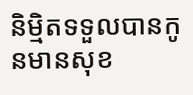និម្មិតទទួលបានកូនមានសុខ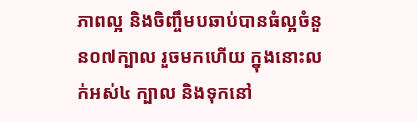ភាពល្អ និងចិញ្ចឹមបឆាប់បានធំល្អចំនួន០៧ក្បាល រួចមកហើយ ក្នុងនោះលក់អស់៤ ក្បាល និងទុកនៅ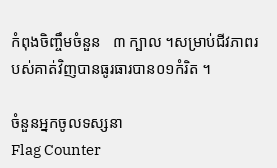កំពុងចិញ្ចឹមចំនួន   ៣ ក្បាល ។សម្រាប់ជីវភាពរបស់គាត់វិញបានធូរធារបាន០១កំរិត ។

ចំនួនអ្នកចូលទស្សនា
Flag Counter